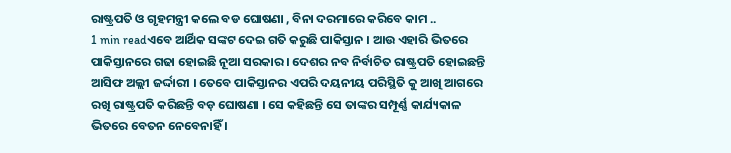ରାଷ୍ଟ୍ରପତି ଓ ଗୃହମନ୍ତ୍ରୀ କଲେ ବଡ ଘୋଷଣା , ବିନା ଦରମାରେ କରିବେ କାମ ..
1 min readଏବେ ଆର୍ଥିକ ସଙ୍କଟ ଦେଇ ଗତି କରୁଛି ପାକିସ୍ତାନ । ଆଉ ଏହାରି ଭିତରେ ପାକିସ୍ତାନରେ ଗଢା ହୋଇଛି ନୂଆ ସରକାର । ଦେଶର ନବ ନିର୍ବାଚିତ ରାଷ୍ଟ୍ରପତି ହୋଇଛନ୍ତି ଆସିଫ ଅଲ୍ଲୀ ଜର୍ଦ୍ଦାରୀ । ତେବେ ପାକିସ୍ତାନର ଏପରି ଦୟନୀୟ ପରିସ୍ଥିତି କୁ ଆଖି ଆଗରେ ରଖି ରାଷ୍ଟ୍ରପତି କରିଛନ୍ତି ବଡ଼ ଘୋଷଣା । ସେ କହିଛନ୍ତି ସେ ତାଙ୍କର ସମ୍ପୂର୍ଣ୍ଣ କାର୍ଯ୍ୟକାଳ ଭିତରେ ବେତନ ନେବେନାହିଁ ।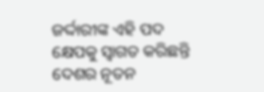ଜର୍ଦ୍ଦାରୀଙ୍କ ଏହି ପଦ କ୍ଷେପକୁ ସ୍ୱାଗତ କରିଛନ୍ତି ଦେଶର ନୂତନ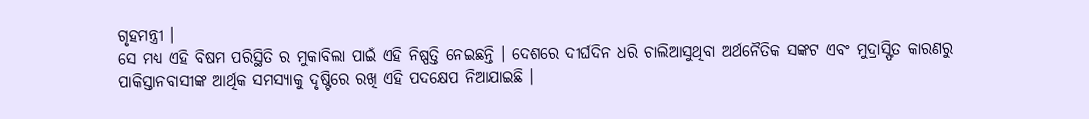ଗୃହମନ୍ତ୍ରୀ ।
ସେ ମଧ୍ୟ ଏହି ବିଷମ ପରିସ୍ଥିତି ର ମୁକାବିଲା ପାଇଁ ଏହି ନିଷ୍ପତ୍ତି ନେଇଛନ୍ତି । ଦେଶରେ ଦୀର୍ଘଦିନ ଧରି ଚାଲିଆସୁଥିବା ଅର୍ଥନୈତିକ ସଙ୍କଟ ଏବଂ ମୁଦ୍ରାସ୍ଫିତ କାରଣରୁ ପାକିସ୍ତାନବାସୀଙ୍କ ଆର୍ଥିକ ସମସ୍ୟାକୁ ଦୃଷ୍ଟିରେ ରଖି ଏହି ପଦକ୍ଷେପ ନିଆଯାଇଛି ।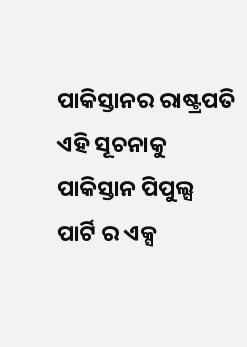ପାକିସ୍ତାନର ରାଷ୍ଟ୍ରପତି ଏହି ସୂଚନାକୁ ପାକିସ୍ତାନ ପିପୁଲ୍ସ ପାର୍ଟି ର ଏକ୍ସ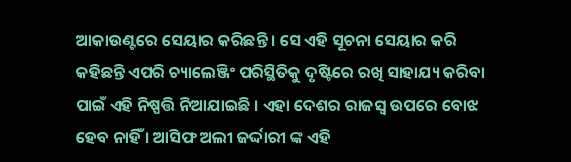ଆକାଉଣ୍ଟରେ ସେୟାର କରିଛନ୍ତି । ସେ ଏହି ସୂଚନା ସେୟାର କରି କହିଛନ୍ତି ଏପରି ଚ୍ୟାଲେଞ୍ଜିଂ ପରିସ୍ଥିତିକୁ ଦୃଷ୍ଟିରେ ରଖି ସାହାଯ୍ୟ କରିବା ପାଇଁ ଏହି ନିଷ୍ପତ୍ତି ନିଆଯାଇଛି । ଏହା ଦେଶର ରାଜସ୍ୱ ଉପରେ ବୋଝ ହେବ ନାହିଁ । ଆସିଫ ଅଲୀ ଜର୍ଦ୍ଦାରୀ ଙ୍କ ଏହି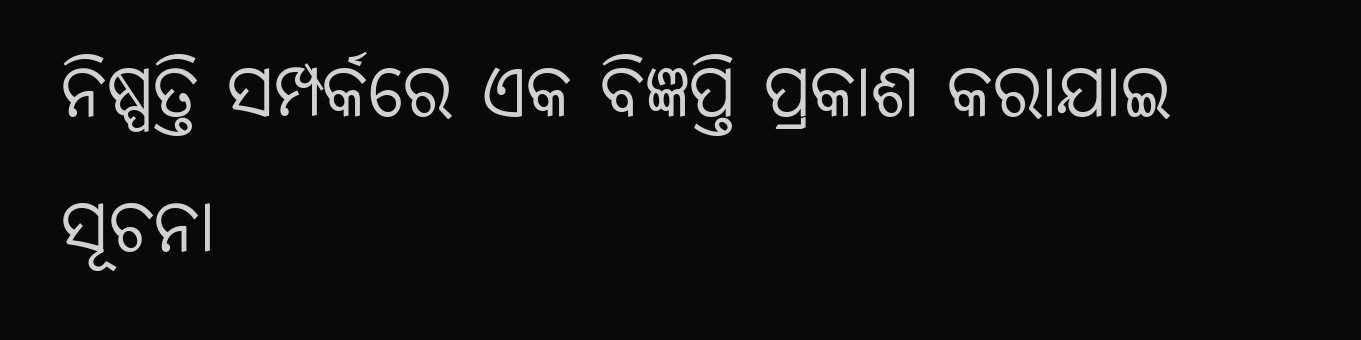ନିଷ୍ପତ୍ତି ସମ୍ପର୍କରେ ଏକ ବିଜ୍ଞପ୍ତି ପ୍ରକାଶ କରାଯାଇ ସୂଚନା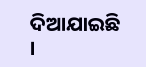ଦିଆଯାଇଛି ।